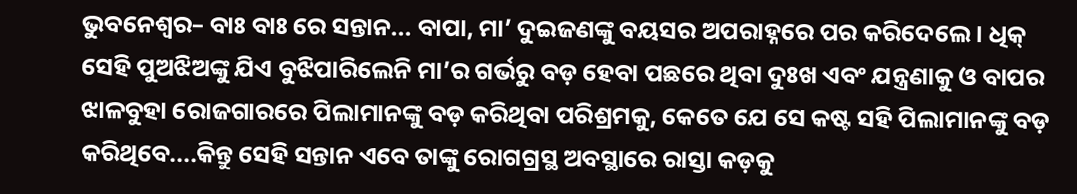ଭୁବନେଶ୍ୱର– ବାଃ ବାଃ ରେ ସନ୍ତାନ... ବାପା, ମା’ ଦୁଇଜଣଙ୍କୁ ବୟସର ଅପରାହ୍ନରେ ପର କରିଦେଲେ । ଧିକ୍ ସେହି ପୁଅଝିଅଙ୍କୁ ଯିଏ ବୁଝିପାରିଲେନି ମା’ର ଗର୍ଭରୁ ବଡ଼ ହେବା ପଛରେ ଥିବା ଦୁଃଖ ଏବଂ ଯନ୍ତ୍ରଣାକୁ ଓ ବାପର ଝାଳବୁହା ରୋଜଗାରରେ ପିଲାମାନଙ୍କୁ ବଡ଼ କରିଥିବା ପରିଶ୍ରମକୁ, କେତେ ଯେ ସେ କଷ୍ଟ ସହି ପିଲାମାନଙ୍କୁ ବଡ଼ କରିଥିବେ....କିନ୍ତୁ ସେହି ସନ୍ତାନ ଏବେ ତାଙ୍କୁ ରୋଗଗ୍ରସ୍ଥ ଅବସ୍ଥାରେ ରାସ୍ତା କଡ଼କୁ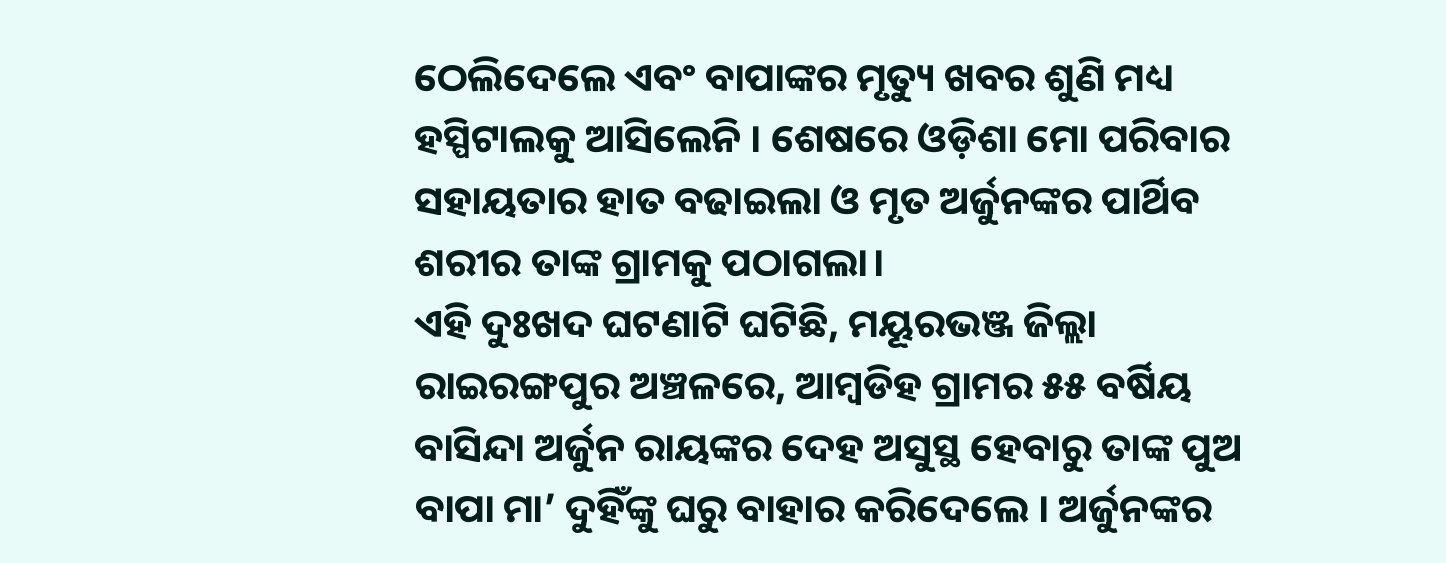ଠେଲିଦେଲେ ଏବଂ ବାପାଙ୍କର ମୃତ୍ୟୁ ଖବର ଶୁଣି ମଧ୍ୟ ହସ୍ପିଟାଲକୁ ଆସିଲେନି । ଶେଷରେ ଓଡ଼ିଶା ମୋ ପରିବାର ସହାୟତାର ହାତ ବଢାଇଲା ଓ ମୃତ ଅର୍ଜୁନଙ୍କର ପାର୍ଥିବ ଶରୀର ତାଙ୍କ ଗ୍ରାମକୁ ପଠାଗଲା।
ଏହି ଦୁଃଖଦ ଘଟଣାଟି ଘଟିଛି, ମୟୂରଭଞ୍ଜ ଜିଲ୍ଲା ରାଇରଙ୍ଗପୁର ଅଞ୍ଚଳରେ, ଆମ୍ବଡିହ ଗ୍ରାମର ୫୫ ବର୍ଷିୟ ବାସିନ୍ଦା ଅର୍ଜୁନ ରାୟଙ୍କର ଦେହ ଅସୁସ୍ଥ ହେବାରୁ ତାଙ୍କ ପୁଅ ବାପା ମା’ ଦୁହିଁଙ୍କୁ ଘରୁ ବାହାର କରିଦେଲେ । ଅର୍ଜୁନଙ୍କର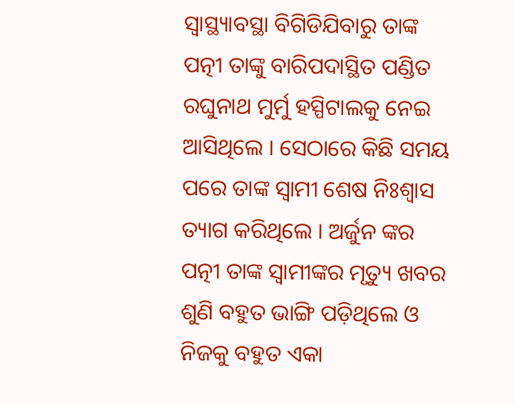ସ୍ୱାସ୍ଥ୍ୟାବସ୍ଥା ବିଗିଡିଯିବାରୁ ତାଙ୍କ ପତ୍ନୀ ତାଙ୍କୁ ବାରିପଦାସ୍ଥିତ ପଣ୍ଡିତ ରଘୁନାଥ ମୁର୍ମୁ ହସ୍ପିଟାଲକୁ ନେଇ ଆସିଥିଲେ । ସେଠାରେ କିଛି ସମୟ ପରେ ତାଙ୍କ ସ୍ଵାମୀ ଶେଷ ନିଃଶ୍ଵାସ ତ୍ୟାଗ କରିଥିଲେ । ଅର୍ଜୁନ ଙ୍କର ପତ୍ନୀ ତାଙ୍କ ସ୍ଵାମୀଙ୍କର ମୃତ୍ୟୁ ଖବର ଶୁଣି ବହୁତ ଭାଙ୍ଗି ପଡ଼ିଥିଲେ ଓ ନିଜକୁ ବହୁତ ଏକା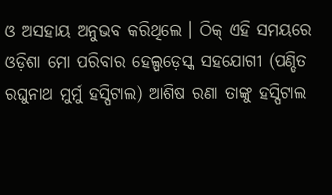ଓ ଅସହାୟ ଅନୁଭବ କରିଥିଲେ । ଠିକ୍ ଏହି ସମୟରେ ଓଡ଼ିଶା ମୋ ପରିବାର ହେଲ୍ପଡ଼େସ୍କ ସହଯୋଗୀ (ପଣ୍ଡିତ ରଘୁନାଥ ମୁର୍ମୁ ହସ୍ପିଟାଲ) ଆଶିଷ ରଣା ତାଙ୍କୁ ହସ୍ପିଟାଲ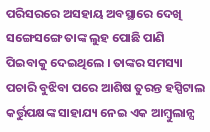ପରିସରରେ ଅସହାୟ ଅବସ୍ଥାରେ ଦେଖି ସଙ୍ଗେସଙ୍ଗେ ତାଙ୍କ ଲୁହ ପୋଛି ପାଣି ପିଇବାକୁ ଦେଇଥିଲେ । ତାଙ୍କର ସମସ୍ୟା ପଚାରି ବୁଝିବା ପରେ ଆଶିଷ ତୁରନ୍ତ ହସ୍ପିଟାଲ କର୍ତ୍ତୁପକ୍ଷଙ୍କ ସାହାଯ୍ୟ ନେଇ ଏକ ଆମ୍ବୁଲାନ୍ସ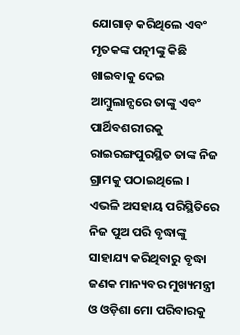ଯୋଗାଡ଼ କରିଥିଲେ ଏବଂ ମୃତକଙ୍କ ପତ୍ନୀଙ୍କୁ କିଛି ଖାଇବାକୁ ଦେଇ ଆମ୍ବୁଲାନ୍ସରେ ତାଙ୍କୁ ଏବଂ ପାର୍ଥିବଶରୀରକୁ ରାଇରଙ୍ଗପୁରସ୍ଥିତ ତାଙ୍କ ନିଜ ଗ୍ରାମକୁ ପଠାଇଥିଲେ ।
ଏଭଳି ଅସହାୟ ପରିସ୍ଥିତିରେ ନିଜ ପୁଅ ପରି ବୃଦ୍ଧାଙ୍କୁ ସାହାଯ୍ୟ କରିଥିବାରୁ ବୃଦ୍ଧା ଜଣକ ମାନ୍ୟବର ମୁଖ୍ୟମନ୍ତ୍ରୀ ଓ ଓଡ଼ିଶା ମୋ ପରିବାରକୁ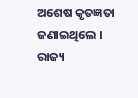ଅଶେଷ କୃତଜ୍ଞତା ଜଣାଇଥିଲେ ।
ରାଜ୍ୟ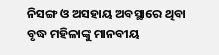ନିସଙ୍ଗ ଓ ଅସହାୟ ଅବସ୍ଥାରେ ଥିବା ବୃଦ୍ଧ ମହିଳାଙ୍କୁ ମାନବୀୟ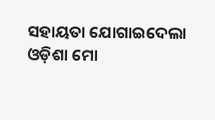ସହାୟତା ଯୋଗାଇଦେଲା ଓଡ଼ିଶା ମୋ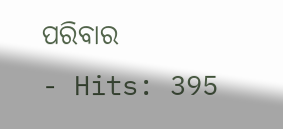ପରିବାର
- Hits: 395